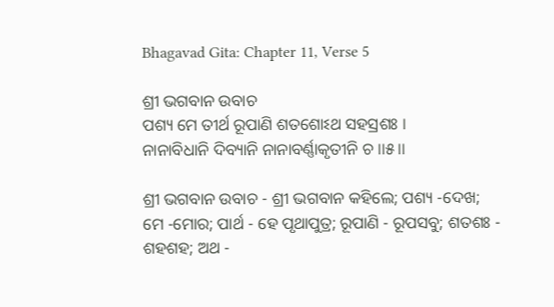Bhagavad Gita: Chapter 11, Verse 5

ଶ୍ରୀ ଭଗବାନ ଉବାଚ
ପଶ୍ୟ ମେ ତୀର୍ଥ ରୂପାଣି ଶତଶୋଽଥ ସହସ୍ରଶଃ ।
ନାନାବିଧାନି ଦିବ୍ୟାନି ନାନାବର୍ଣ୍ଣାକୃତୀନି ଚ ।।୫।।

ଶ୍ରୀ ଭଗବାନ ଉବାଚ - ଶ୍ରୀ ଭଗବାନ କହିଲେ; ପଶ୍ୟ -ଦେଖ; ମେ -ମୋର; ପାର୍ଥ - ହେ ପୃଥାପୁତ୍ର; ରୂପାଣି - ରୂପସବୁ; ଶତଶଃ - ଶହଶହ; ଅଥ -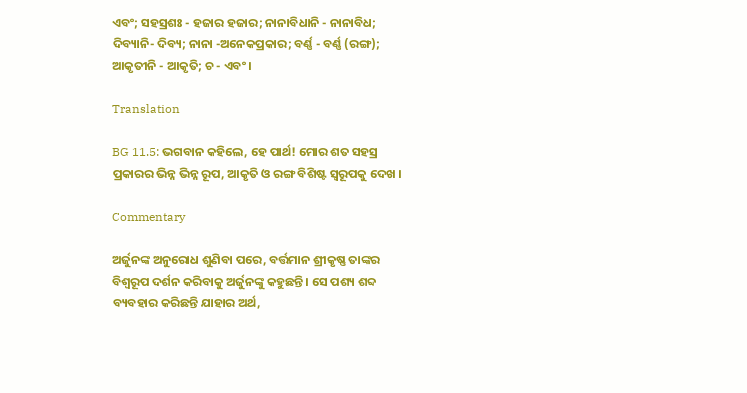ଏବଂ; ସହସ୍ରଶଃ - ହଜାର ହଜାର; ନାନାବିଧାନି - ନାନାବିଧ; ଦିବ୍ୟାନି- ଦିବ୍ୟ; ନାନା -ଅନେକପ୍ରକାର; ବର୍ଣ୍ଣ - ବର୍ଣ୍ଣ (ରଙ୍ଗ); ଆକୃତୀନି - ଆକୃତି; ଚ - ଏବଂ ।

Translation

BG 11.5: ଭଗବାନ କହିଲେ, ହେ ପାର୍ଥ! ମୋର ଶତ ସହସ୍ର ପ୍ରକାରର ଭିନ୍ନ ଭିନ୍ନ ରୂପ, ଆକୃତି ଓ ରଙ୍ଗ ବିଶିଷ୍ଟ ସ୍ୱରୂପକୁ ଦେଖ ।

Commentary

ଅର୍ଜୁନଙ୍କ ଅନୁରୋଧ ଶୁଣିବା ପରେ, ବର୍ତ୍ତମାନ ଶ୍ରୀକୃଷ୍ଣ ତାଙ୍କର ବିଶ୍ୱରୂପ ଦର୍ଶନ କରିବାକୁ ଅର୍ଜୁନଙ୍କୁ କହୁଛନ୍ତି । ସେ ପଶ୍ୟ ଶବ୍ଦ ବ୍ୟବହାର କରିଛନ୍ତି ଯାହାର ଅର୍ଥ,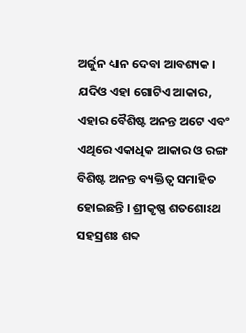ଅର୍ଜୁନ ଧ୍ୟାନ ଦେବା ଆବଶ୍ୟକ । ଯଦିଓ ଏହା ଗୋଟିଏ ଆକାର, ଏହାର ବୈଶିଷ୍ଟ ଅନନ୍ତ ଅଟେ ଏବଂ ଏଥିରେ ଏକାଧିକ ଆକାର ଓ ରଙ୍ଗ ବିଶିଷ୍ଟ ଅନନ୍ତ ବ୍ୟକ୍ତିତ୍ୱ ସମାହିତ ହୋଇଛନ୍ତି । ଶ୍ରୀକୃଷ୍ଣ ଶତଶୋଽଥ ସହସ୍ରଶଃ ଶବ୍ଦ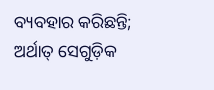ବ୍ୟବହାର କରିଛନ୍ତି; ଅର୍ଥାତ୍ ସେଗୁଡ଼ିକ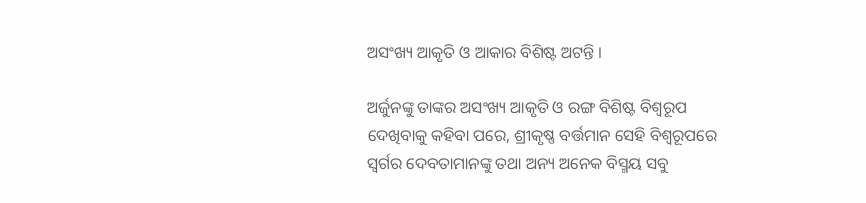ଅସଂଖ୍ୟ ଆକୃତି ଓ ଆକାର ବିଶିଷ୍ଟ ଅଟନ୍ତି ।

ଅର୍ଜୁନଙ୍କୁ ତାଙ୍କର ଅସଂଖ୍ୟ ଆକୃତି ଓ ରଙ୍ଗ ବିଶିଷ୍ଟ ବିଶ୍ୱରୂପ ଦେଖିବାକୁ କହିବା ପରେ, ଶ୍ରୀକୃଷ୍ଣ ବର୍ତ୍ତମାନ ସେହି ବିଶ୍ୱରୂପରେ ସ୍ୱର୍ଗର ଦେବତାମାନଙ୍କୁ ତଥା ଅନ୍ୟ ଅନେକ ବିସ୍ମୟ ସବୁ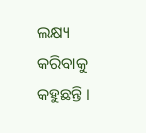ଲକ୍ଷ୍ୟ କରିବାକୁ କହୁଛନ୍ତି ।